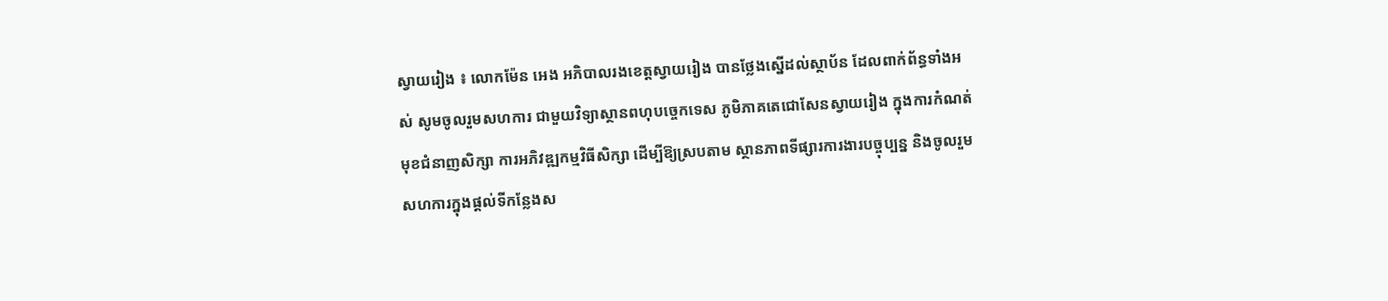ស្វាយរៀង ៖ លោកម៉ែន អេង អភិបាលរងខេត្តស្វាយរៀង បានថ្លែងស្នើដល់ស្ថាប័ន ដែលពាក់ព័ន្ធទាំងអស់ សូមចូលរួមសហការ ជាមួយវិទ្យាស្ថានពហុបច្ចេកទេស ភូមិភាគតេជោសែនស្វាយរៀង ក្នុងការកំណត់មុខជំនាញសិក្សា ការអភិវឌ្ឍកម្មវិធីសិក្សា ដើម្បីឱ្យស្របតាម ស្ថានភាពទីផ្សារការងារបច្ចុប្បន្ន និងចូលរួមសហការក្នុងផ្តល់ទីកន្លែងស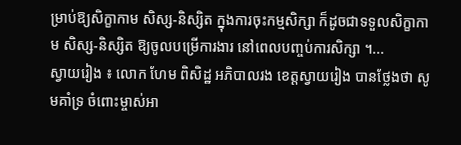ម្រាប់ឱ្យសិក្ខាកាម សិស្ស-និស្សិត ក្នុងការចុះកម្មសិក្សា ក៏ដូចជាទទួលសិក្ខាកាម សិស្ស-និស្សិត ឱ្យចូលបម្រើការងារ នៅពេលបញ្ចប់ការសិក្សា ។...
ស្វាយរៀង ៖ លោក ហែម ពិសិដ្ឋ អភិបាលរង ខេត្តស្វាយរៀង បានថ្លែងថា សូមគាំទ្រ ចំពោះម្ចាស់អា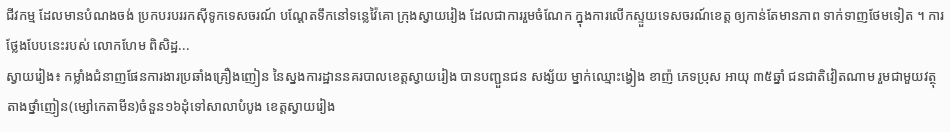ជីវកម្ម ដែលមានបំណងចង់ ប្រកបរបររកស៊ីទូកទេសចរណ៍ បណ្ដែតទឹកនៅទន្លេវ៉ៃគោ ក្រុងស្វាយរៀង ដែលជាការរួមចំណែក ក្នុងការលើកស្ទួយទេសចរណ៍ខេត្ត ឲ្យកាន់តែមានភាព ទាក់ទាញថែមទៀត ។ ការថ្លែងបែបនេះរបស់ លោកហែម ពិសិដ្ឋ...
ស្វាយរៀង៖ កម្លាំងជំនាញផែនការងារប្រឆាំងគ្រឿងញៀន នៃស្នងការដ្ឋាននគរបាលខេត្តស្វាយរៀង បានបញ្ជួនជន សង្ស័យ ម្នាក់ឈ្មោះង្វៀង ខាញ៉ ភេទប្រុស អាយុ ៣៥ឆ្នាំ ជនជាតិវៀតណាម រួមជាមួយវត្ថុតាងថ្នាំញៀន(ម្សៅកេតាមីន)ចំនួន១៦ដុំទៅសាលាបំបូង ខេត្តស្វាយរៀង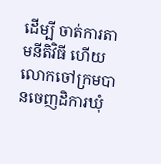ដើម្បី ចាត់ការតាមនីតិវិធី ហើយលោកចៅក្រមបានចេញដិការឃុំ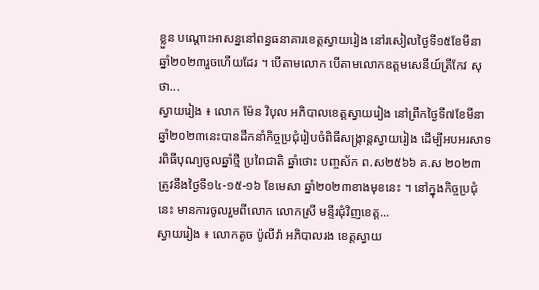ខ្លួន បណ្តោះអាសន្ននៅពន្ធធនាគារខេត្តស្វាយរៀង នៅរសៀលថ្ងៃទី១៥ខែមីនា ឆ្នាំ២០២៣រួចហើយដែរ ។ បើតាមលោក បើតាមលោកឧត្តមសេនីយ៍ត្រីកែវ សុថា...
ស្វាយរៀង ៖ លោក ម៉ែន វិបុល អភិបាលខេត្តស្វាយរៀង នៅព្រឹកថ្ងៃទី៧ខែមីនាឆ្នាំ២០២៣នេះបានដឹកនាំកិច្ចប្រជុំរៀបចំពិធីសង្ក្រាន្តស្វាយរៀង ដើម្បីអបអរសាទរពិធីបុណ្យចូលឆ្នាំថ្មី ប្រពៃជាតិ ឆ្នាំថោះ បញ្ចស័ក ព.ស២៥៦៦ គ.ស ២០២៣ ត្រូវនឹងថ្ងៃទី១៤-១៥-១៦ ខែមេសា ឆ្នាំ២០២៣ខាងមុខនេះ ។ នៅក្នុងកិច្ចប្រជុំនេះ មានការចូលរួមពីលោក លោកស្រី មន្ទីរជុំវិញខេត្ត...
ស្វាយរៀង ៖ លោកតូច ប៉ូលីវ៉ា អភិបាលរង ខេត្តស្វាយ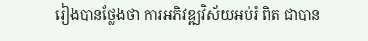រៀងបានថ្លែងថា ការអភិវឌ្ឍវិស័យអប់រំ ពិត ជាបាន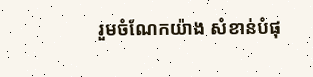រួមចំណែកយ៉ាង សំខាន់បំផុ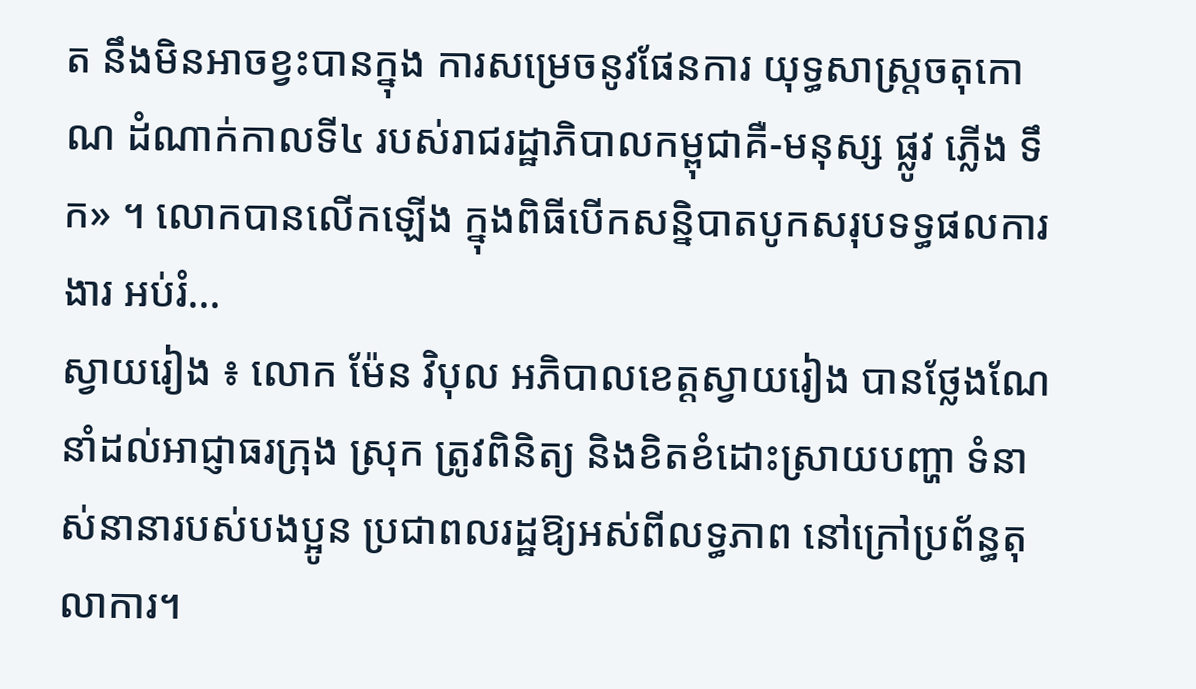ត នឹងមិនអាចខ្វះបានក្នុង ការសម្រេចនូវផែនការ យុទ្ធសាស្ត្រចតុកោណ ដំណាក់កាលទី៤ របស់រាជរដ្ឋាភិបាលកម្ពុជាគឺ-មនុស្ស ផ្លូវ ភ្លើង ទឹក» ។ លោកបានលើកឡើង ក្នុងពិធីបើកសន្និបាតបូកសរុបទទ្ធផលការងារ អប់រំ...
ស្វាយរៀង ៖ លោក ម៉ែន វិបុល អភិបាលខេត្តស្វាយរៀង បានថ្លែងណែនាំដល់អាជ្ញាធរក្រុង ស្រុក ត្រូវពិនិត្យ និងខិតខំដោះស្រាយបញ្ហា ទំនាស់នានារបស់បងប្អូន ប្រជាពលរដ្ឋឱ្យអស់ពីលទ្ធភាព នៅក្រៅប្រព័ន្ធតុលាការ។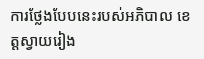ការថ្លែងបែបនេះរបស់អភិបាល ខេត្តស្វាយរៀង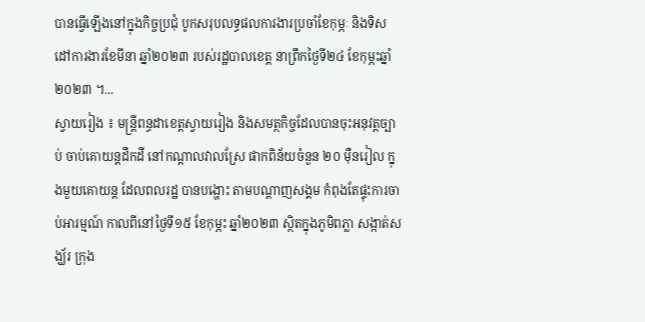បានធ្វើឡើងនៅក្នុងកិច្ចប្រជុំ បូកសរុបលទ្ធផលការងារប្រចាំខែកុម្ភៈ និងទិសដៅការងារខែមីនា ឆ្នាំ២០២៣ របស់រដ្ឋបាលខេត្ត នាព្រឹកថ្ងៃទី២៤ ខែកុម្ភះឆ្នាំ២០២៣ ។...
ស្វាយរៀង ៖ មន្ត្រីពន្ធដាខេត្តស្វាយរៀង និងសមត្ថកិច្ចដែលបានចុះអនុវត្តច្បាប់ ចាប់គោយន្តដឹកដី នៅកណ្តាលវាលស្រែ ផាកពិន័យចំនួន ២០ ម៉ឺនរៀល ក្នុងមួយគោយន្ត ដែលពលរដ្ឋ បានបង្ហោះ តាមបណ្ដាញសង្គម កំពុងតែផ្ទុះការចាប់អារម្មណ៍ កាលពីនៅថ្ងៃទី១៥ ខែកុម្ភះ ឆ្នាំ២០២៣ ស្ថិតក្នុងភូមិពភ្លា សង្កាត់សង្ឃ័រ ក្រុង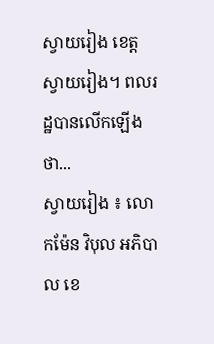ស្វាយរៀង ខេត្តស្វាយរៀង។ ពលរដ្ឋបានលើកឡើងថា...
ស្វាយរៀង ៖ លោកម៉ែន វិបុល អភិបាល ខេ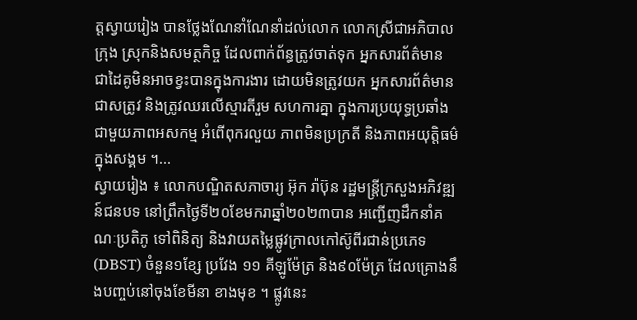ត្តស្វាយរៀង បានថ្លែងណែនាំណែនាំដល់លោក លោកស្រីជាអភិបាលក្រុង ស្រុកនិងសមត្ថកិច្ច ដែលពាក់ព័ន្ធត្រូវចាត់ទុក អ្នកសារព័ត៌មាន ជាដៃគូមិនអាចខ្វះបានក្នុងការងារ ដោយមិនត្រូវយក អ្នកសារព័ត៌មានជាសត្រូវ និងត្រូវឈរលើស្មារតីរួម សហការគ្នា ក្នុងការប្រយុទ្ធប្រឆាំង ជាមួយភាពអសកម្ម អំពើពុករលួយ ភាពមិនប្រក្រតី និងភាពអយុត្តិធម៌ក្នុងសង្គម ។...
ស្វាយរៀង ៖ លោកបណ្ឌិតសភាចារ្យ អ៊ុក រ៉ាប៊ុន រដ្ឋមន្រ្ដីក្រសួងអភិវឌ្ឍន៍ជនបទ នៅព្រឹកថ្ងៃទី២០ខែមករាឆ្នាំ២០២៣បាន អញ្ជើញដឹកនាំគណៈប្រតិភូ ទៅពិនិត្យ និងវាយតម្លៃផ្លូវក្រាលកៅស៊ូពីរជាន់ប្រភេទ (DBST) ចំនួន១ខ្សែ ប្រវែង ១១ គីឡូម៉ែត្រ និង៩០ម៉ែត្រ ដែលគ្រោងនឹងបញ្ចប់នៅចុងខែមីនា ខាងមុខ ។ ផ្លូវនេះ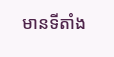មានទីតាំង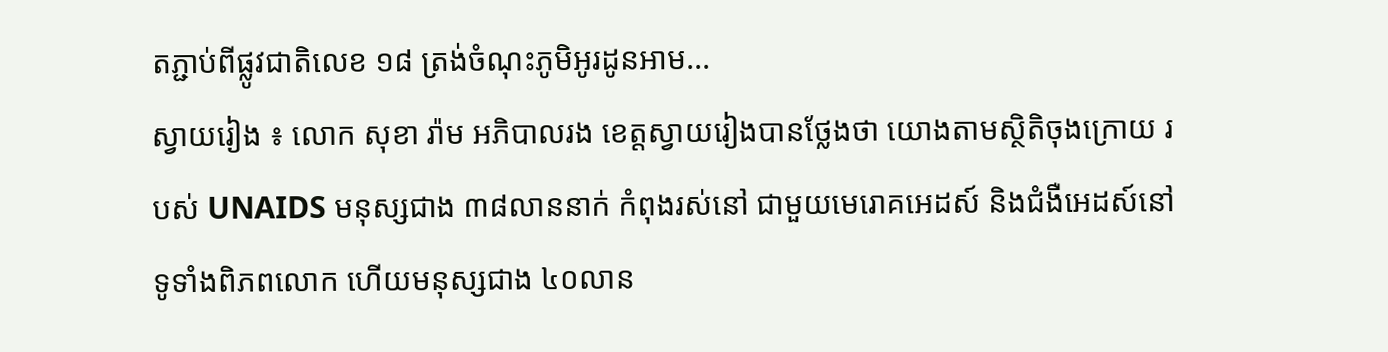តភ្ជាប់ពីផ្លូវជាតិលេខ ១៨ ត្រង់ចំណុះភូមិអូរដូនអាម...
ស្វាយរៀង ៖ លោក សុខា រ៉ាម អភិបាលរង ខេត្តស្វាយរៀងបានថ្លែងថា យោងតាមស្ថិតិចុងក្រោយ របស់ UNAIDS មនុស្សជាង ៣៨លាននាក់ កំពុងរស់នៅ ជាមួយមេរោគអេដស៍ និងជំងឺអេដស៍នៅទូទាំងពិភពលោក ហើយមនុស្សជាង ៤០លាន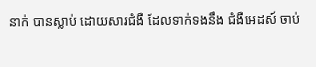នាក់ បានស្លាប់ ដោយសារជំងឺ ដែលទាក់ទងនឹង ជំងឺអេដស៍ ចាប់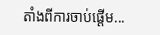តាំងពីការចាប់ផ្តើម...